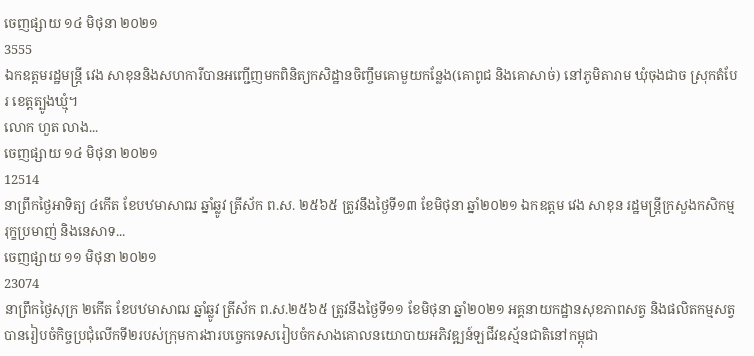ចេញផ្សាយ ១៤ មិថុនា ២០២១
3555
ឯកឧត្តមរដ្ឋមន្ត្រី វេង សាខុននិងសហការីបានអញ្ជើញមកពិនិត្យកសិដ្ឋានចិញ្ចឹមគោមួយកន្លែង(គោពូជ និងគោសាច់) នៅភូមិតារាម ឃុំចុងជាច ស្រុកតំបែរ ខេត្តត្បូងឃ្មុំ។
លោក ហួត លាង...
ចេញផ្សាយ ១៤ មិថុនា ២០២១
12514
នាព្រឹកថ្ងៃអាទិត្យ ៤កើត ខែបឋមាសាឍ ឆ្នាំឆ្លូវ ត្រីស័ក ព.ស. ២៥៦៥ ត្រូវនឹងថ្ងៃទី១៣ ខែមិថុនា ឆ្នាំ២០២១ ឯកឧត្តម វេង សាខុន រដ្ឋមន្រ្តីក្រសួងកសិកម្ម រុក្ខប្រមាញ់ និងនេសាទ...
ចេញផ្សាយ ១១ មិថុនា ២០២១
23074
នាព្រឹកថ្ងៃសុក្រ ២កើត ខែបឋមាសាឍ ឆ្នាំឆ្លូវ ត្រីស័ក ព.ស.២៥៦៥ ត្រូវនឹងថ្ងៃទី១១ ខែមិថុនា ឆ្នាំ២០២១ អគ្គនាយកដ្ឋានសុខភាពសត្វ និងផលិតកម្មសត្វ បានរៀបចំកិច្ចប្រជុំលើកទី២របស់ក្រុមការងារបច្ចេកទេសរៀបចំកសាងគោលនយោបាយអភិវឌ្ឍន៍ឡជីវឧស្ម័នជាតិនៅកម្ពុជា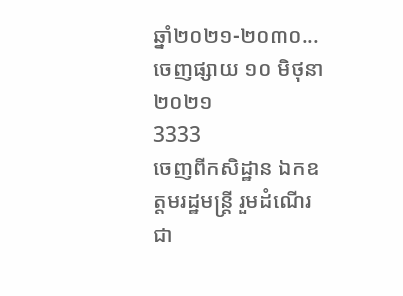ឆ្នាំ២០២១-២០៣០...
ចេញផ្សាយ ១០ មិថុនា ២០២១
3333
ចេញពីកសិដ្ឋាន ឯកឧត្តមរដ្ឋមន្ត្រី រួមដំណើរជា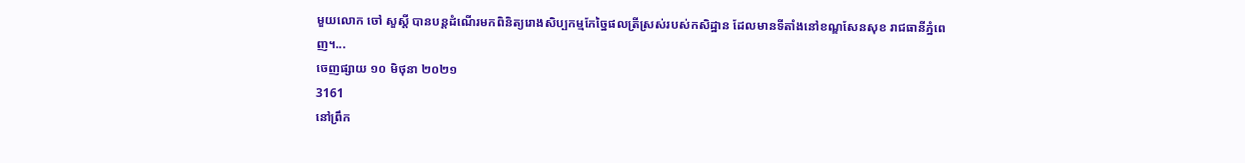មួយលោក ចៅ សួស្តី បានបន្តដំណើរមកពិនិត្យរោងសិប្បកម្មកែច្នៃផលត្រីស្រស់របស់កសិដ្ឋាន ដែលមានទីតាំងនៅខណ្ឌសែនសុខ រាជធានីភ្នំពេញ។...
ចេញផ្សាយ ១០ មិថុនា ២០២១
3161
នៅព្រឹក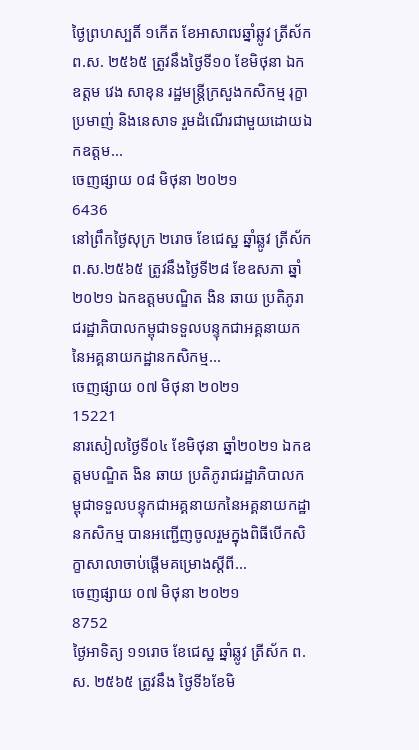ថ្ងៃព្រហស្បតិ៍ ១កើត ខែអាសាឍឆ្នាំឆ្លូវ ត្រីស័ក ព.ស. ២៥៦៥ ត្រូវនឹងថ្ងៃទី១០ ខែមិថុនា ឯកឧត្តម វេង សាខុន រដ្ឋមន្រ្តីក្រសួងកសិកម្ម រុក្ខាប្រមាញ់ និងនេសាទ រួមដំណើរជាមួយដោយឯកឧត្តម...
ចេញផ្សាយ ០៨ មិថុនា ២០២១
6436
នៅព្រឹកថ្ងៃសុក្រ ២រោច ខែជេស្ឋ ឆ្នាំឆ្លូវ ត្រីស័ក ព.ស.២៥៦៥ ត្រូវនឹងថ្ងៃទី២៨ ខែឧសភា ឆ្នាំ២០២១ ឯកឧត្តមបណ្ឌិត ងិន ឆាយ ប្រតិភូរាជរដ្ឋាភិបាលកម្ពុជាទទួលបន្ទុកជាអគ្គនាយកនៃអគ្គនាយកដ្ឋានកសិកម្ម...
ចេញផ្សាយ ០៧ មិថុនា ២០២១
15221
នារសៀលថ្ងៃទី០៤ ខែមិថុនា ឆ្នាំ២០២១ ឯកឧត្តមបណ្ឌិត ងិន ឆាយ ប្រតិភូរាជរដ្ឋាភិបាលកម្ពុជាទទួលបន្ទុកជាអគ្គនាយកនៃអគ្គនាយកដ្ឋានកសិកម្ម បានអញ្ជើញចូលរួមក្នុងពិធីបើកសិក្ខាសាលាចាប់ផ្តើមគម្រោងស្តីពី...
ចេញផ្សាយ ០៧ មិថុនា ២០២១
8752
ថ្ងៃអាទិត្យ ១១រោច ខែជេស្ឋ ឆ្នាំឆ្លូវ ត្រីស័ក ព.ស. ២៥៦៥ ត្រូវនឹង ថ្ងៃទី៦ខែមិ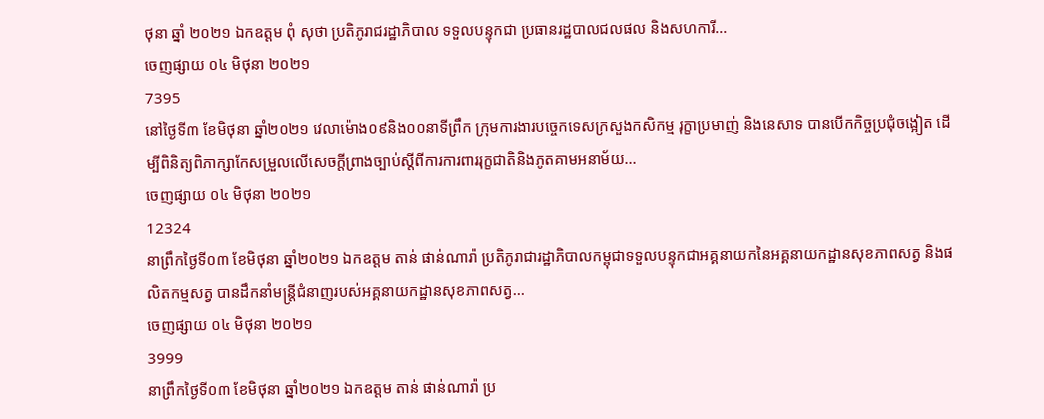ថុនា ឆ្នាំ ២០២១ ឯកឧត្តម ពុំ សុថា ប្រតិភូរាជរដ្ឋាភិបាល ទទួលបន្ទុកជា ប្រធានរដ្ឋបាលជលផល និងសហការី...
ចេញផ្សាយ ០៤ មិថុនា ២០២១
7395
នៅថ្ងៃទី៣ ខែមិថុនា ឆ្នាំ២០២១ វេលាម៉ោង០៩និង០០នាទីព្រឹក ក្រុមការងារបច្ចេកទេសក្រសួងកសិកម្ម រុក្ខាប្រមាញ់ និងនេសាទ បានបើកកិច្ចប្រជុំចង្អៀត ដើម្បីពិនិត្យពិភាក្សាកែសម្រួលលើសេចក្ដីព្រាងច្បាប់ស្ដីពីការការពាររុក្ខជាតិនិងភូតគាមអនាម័យ...
ចេញផ្សាយ ០៤ មិថុនា ២០២១
12324
នាព្រឹកថ្ងៃទី០៣ ខែមិថុនា ឆ្នាំ២០២១ ឯកឧត្តម តាន់ ផាន់ណារ៉ា ប្រតិភូរាជារដ្ឋាភិបាលកម្ពុជាទទួលបន្ទុកជាអគ្គនាយកនៃអគ្គនាយកដ្ឋានសុខភាពសត្វ និងផលិតកម្មសត្វ បានដឹកនាំមន្រ្ដីជំនាញរបស់អគ្គនាយកដ្ឋានសុខភាពសត្វ...
ចេញផ្សាយ ០៤ មិថុនា ២០២១
3999
នាព្រឹកថ្ងៃទី០៣ ខែមិថុនា ឆ្នាំ២០២១ ឯកឧត្តម តាន់ ផាន់ណារ៉ា ប្រ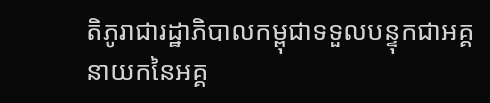តិភូរាជារដ្ឋាភិបាលកម្ពុជាទទួលបន្ទុកជាអគ្គនាយកនៃអគ្គ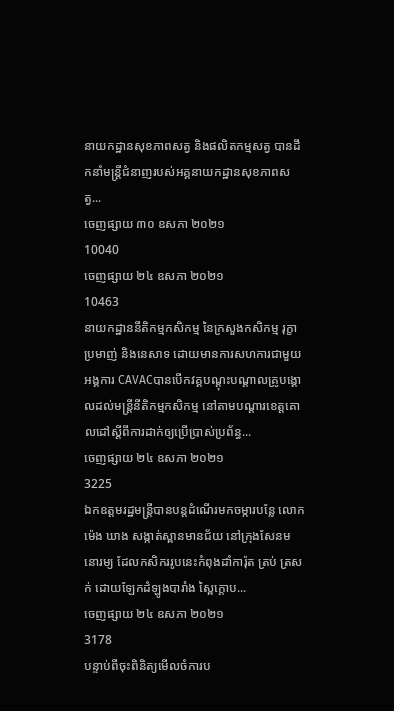នាយកដ្ឋានសុខភាពសត្វ និងផលិតកម្មសត្វ បានដឹកនាំមន្រ្ដីជំនាញរបស់អគ្គនាយកដ្ឋានសុខភាពសត្វ...
ចេញផ្សាយ ៣០ ឧសភា ២០២១
10040
ចេញផ្សាយ ២៤ ឧសភា ២០២១
10463
នាយកដ្ឋាននីតិកម្មកសិកម្ម នៃក្រសួងកសិកម្ម រុក្ខាប្រមាញ់ និងនេសាទ ដោយមានការសហការជាមួយអង្គការ CAVACបានបើកវគ្គបណ្តុះបណ្តាលគ្រូបង្គោលដល់មន្រ្តីនីតិកម្មកសិកម្ម នៅតាមបណ្តារខេត្តគោលដៅស្តីពីការដាក់ឲ្យប្រើប្រាស់ប្រព័ន្ធ...
ចេញផ្សាយ ២៤ ឧសភា ២០២១
3225
ឯកឧត្តមរដ្ឋមន្ត្រីបានបន្តដំណើរមកចម្ការបន្លែ លោក ម៉េង ឃាង សង្កាត់ស្ពានមានជ័យ នៅក្រុងសែនមនោរម្យ ដែលកសិកររូបនេះកំពុងដាំការ៉ុត ត្រប់ ត្រសក់ ដោយឡែកដំឡូងបារាំង ស្ពៃក្តោប...
ចេញផ្សាយ ២៤ ឧសភា ២០២១
3178
បន្ទាប់ពីចុះពិនិត្យមើលចំការប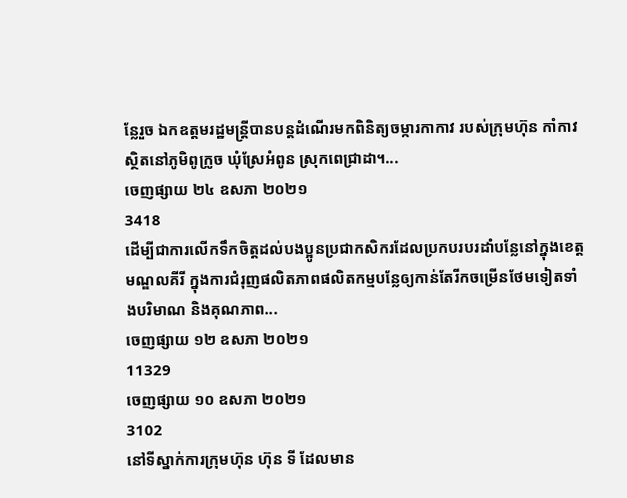ន្លែរួច ឯកឧត្តមរដ្ឋមន្ត្រីបានបន្តដំណើរមកពិនិត្យចម្ការកាកាវ របស់ក្រុមហ៊ុន កាំកាវ ស្ថិតនៅភូមិពូក្រូច ឃុំស្រែអំពូន ស្រុកពេជ្រាដា។...
ចេញផ្សាយ ២៤ ឧសភា ២០២១
3418
ដើម្បីជាការលើកទឹកចិត្តដល់បងប្អូនប្រជាកសិករដែលប្រកបរបរដាំបន្លែនៅក្នុងខេត្តមណ្ឌលគីរី ក្នុងការជំរុញផលិតភាពផលិតកម្មបន្លែឲ្យកាន់តែរីកចម្រើនថែមទៀតទាំងបរិមាណ និងគុណភាព...
ចេញផ្សាយ ១២ ឧសភា ២០២១
11329
ចេញផ្សាយ ១០ ឧសភា ២០២១
3102
នៅទីស្នាក់ការក្រុមហ៊ុន ហ៊ុន ទី ដែលមាន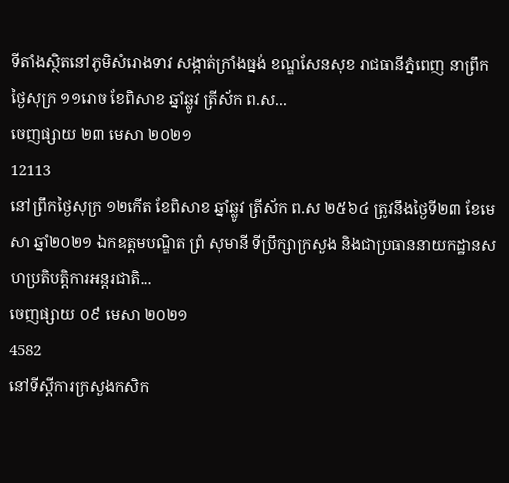ទីតាំងស្ថិតនៅភូមិសំរោងទាវ សង្កាត់ក្រាំងធ្នង់ ខណ្ឌសែនសុខ រាជធានីភ្នំពេញ នាព្រឹកថ្ងៃសុក្រ ១១រោច ខែពិសាខ ឆ្នាំឆ្លូវ ត្រីស័ក ព.ស...
ចេញផ្សាយ ២៣ មេសា ២០២១
12113
នៅព្រឹកថ្ងៃសុក្រ ១២កើត ខែពិសាខ ឆ្នាំឆ្លូវ ត្រីស័ក ព.ស ២៥៦៤ ត្រូវនឹងថ្ងៃទី២៣ ខែមេសា ឆ្នាំ២០២១ ឯកឧត្តមបណ្ឌិត ព្រំ សុមានី ទីប្រឹក្សាក្រសួង និងជាប្រធាននាយកដ្ឋានសហប្រតិបត្តិការអន្តរជាតិ...
ចេញផ្សាយ ០៩ មេសា ២០២១
4582
នៅទីស្តីការក្រសួងកសិក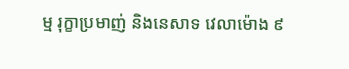ម្ម រុក្ខាប្រមាញ់ និងនេសាទ វេលាម៉ោង ៩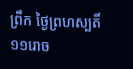ព្រឹក ថ្ងៃព្រហស្បតិ៍ ១១រោច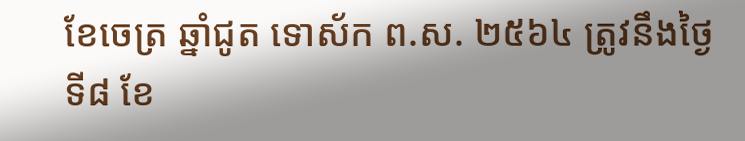ខែចេត្រ ឆ្នាំជូត ទោស័ក ព.ស. ២៥៦៤ ត្រូវនឹងថ្ងៃទី៨ ខែ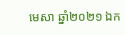មេសា ឆ្នាំ២០២១ ឯក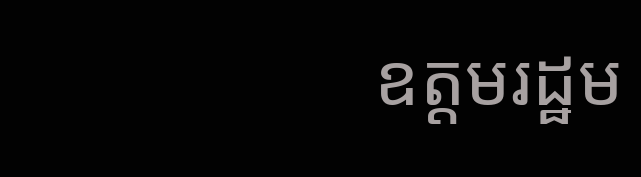ឧត្តមរដ្ឋម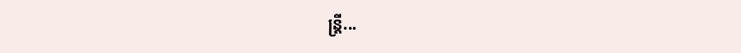ន្រ្តី...